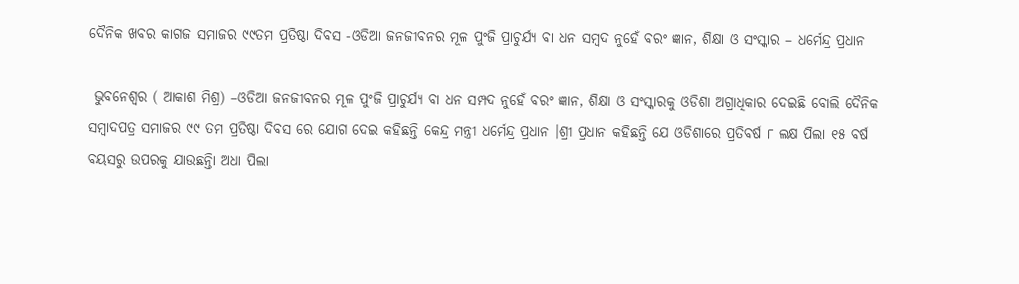ଦୈନିକ ଖବର କାଗଜ ସମାଜର ୯୯ତମ ପ୍ରତିଷ୍ଠା ଦିବସ -ଓଡିଆ ଜନଜୀବନର ମୂଳ ପୁଂଜି ପ୍ରାଚୁର୍ଯ୍ୟ ବା ଧନ ସମ୍ବଦ ନୁହେଁ ବରଂ ଜ୍ଞାନ, ଶିକ୍ଷା ଓ ସଂସ୍କାର – ଧର୍ମେନ୍ଦ୍ର ପ୍ରଧାନ

 ଭୁବନେଶ୍ୱର ( ଆକାଶ ମିଶ୍ର) –ଓଡିଆ ଜନଜୀବନର ମୂଳ ପୁଂଜି ପ୍ରାଚୁର୍ଯ୍ୟ ବା ଧନ ସମ୍ପଦ ନୁହେଁ ବରଂ ଜ୍ଞାନ, ଶିକ୍ଷା ଓ ସଂସ୍କାରକୁ ଓଡିଶା ଅଗ୍ରାଧିକାର ଦେଇଛି ବୋଲି ଦୈନିକ ସମ୍ବାଦପତ୍ର ସମାଜର ୯୯ ତମ ପ୍ରତିଷ୍ଠା ଦିବସ ରେ ଯୋଗ ଦେଇ କହିଛନ୍ତି କେନ୍ଦ୍ର ମନ୍ତ୍ରୀ ଧର୍ମେନ୍ଦ୍ର ପ୍ରଧାନ ।ଶ୍ରୀ ପ୍ରଧାନ କହିଛନ୍ତି ଯେ ଓଡିଶାରେ ପ୍ରତିବର୍ଷ ୮ ଲକ୍ଷ ପିଲା ୧୫ ବର୍ଷ ବୟସରୁ ଉପରକୁ ଯାଉଛନ୍ତିା ଅଧା ପିଲା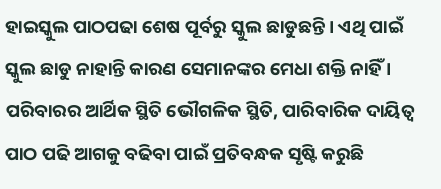ହାଇସ୍କୁଲ ପାଠପଢା ଶେଷ ପୂର୍ବରୁ ସ୍କୁଲ ଛାଡୁଛନ୍ତି । ଏଥି ପାଇଁ ସ୍କୁଲ ଛାଡୁ ନାହାନ୍ତି କାରଣ ସେମାନଙ୍କର ମେଧା ଶକ୍ତି ନାହିଁ । ପରିବାରର ଆର୍ଥିକ ସ୍ଥିତି ଭୌଗଳିକ ସ୍ଥିତି, ପାରିବାରିକ ଦାୟିତ୍ୱ ପାଠ ପଢି ଆଗକୁ ବଢିବା ପାଇଁ ପ୍ରତିବନ୍ଧକ ସୃଷ୍ଟି କରୁଛି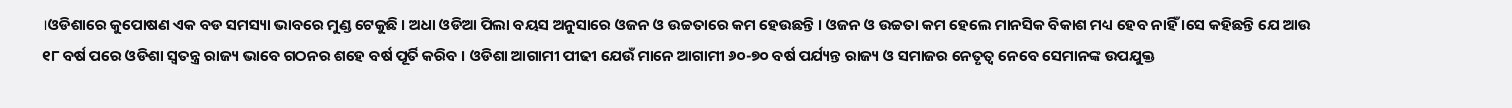।ଓଡିଶାରେ କୁପୋଷଣ ଏକ ବଡ ସମସ୍ୟା ଭାବରେ ମୁଣ୍ଡ ଟେକୁଛି । ଅଧା ଓଡିଆ ପିଲା ବୟସ ଅନୁସାରେ ଓଜନ ଓ ଉଚ୍ଚତାରେ କମ ହେଉଛନ୍ତି । ଓଜନ ଓ ଉଚ୍ଚତା କମ ହେଲେ ମାନସିକ ବିକାଶ ମଧ୍ୟ ହେବ ନାହିଁ ।ସେ କହିଛନ୍ତି ଯେ ଆଉ ୧୮ ବର୍ଷ ପରେ ଓଡିଶା ସ୍ୱତନ୍ତ୍ର ରାଜ୍ୟ ଭାବେ ଗଠନର ଶହେ ବର୍ଷ ପୂର୍ତି କରିବ । ଓଡିଶା ଆଗାମୀ ପୀଢୀ ଯେଉଁ ମାନେ ଆଗାମୀ ୬୦-୭୦ ବର୍ଷ ପର୍ଯ୍ୟନ୍ତ ରାଜ୍ୟ ଓ ସମାଜର ନେତୃତ୍ୱ ନେବେ ସେମାନଙ୍କ ଉପଯୁକ୍ତ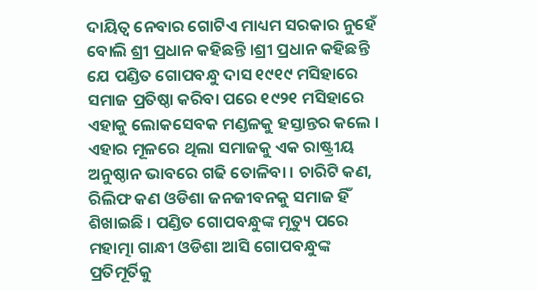ଦାୟିତ୍ୱ ନେବାର ଗୋଟିଏ ମାଧ୍ୟମ ସରକାର ନୁହେଁ ବୋଲି ଶ୍ରୀ ପ୍ରଧାନ କହିଛନ୍ତି ।ଶ୍ରୀ ପ୍ରଧାନ କହିଛନ୍ତି ଯେ ପଣ୍ଡିତ ଗୋପବନ୍ଧୁ ଦାସ ୧୯୧୯ ମସିହାରେ ସମାଜ ପ୍ରତିଷ୍ଠା କରିବା ପରେ ୧୯୨୧ ମସିହାରେ ଏହାକୁ ଲୋକସେବକ ମଣ୍ଡଳକୁ ହସ୍ତାନ୍ତର କଲେ । ଏହାର ମୂଳରେ ଥିଲା ସମାଜକୁ ଏକ ରାଷ୍ଟ୍ରୀୟ ଅନୁଷ୍ଠାନ ଭାବରେ ଗଢି ତୋଳିବା । ଚାରିଟି କଣ, ରିଲିଫ କଣ ଓଡିଶା ଜନଜୀବନକୁ ସମାଜ ହିଁ ଶିଖାଇଛି । ପଣ୍ଡିତ ଗୋପବନ୍ଧୁଙ୍କ ମୃତ୍ୟୁ ପରେ ମହାତ୍ମା ଗାନ୍ଧୀ ଓଡିଶା ଆସି ଗୋପବନ୍ଧୁଙ୍କ ପ୍ରତିମୂର୍ତିକୁ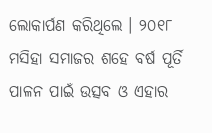ଲୋକାର୍ପଣ କରିଥିଲେ । ୨୦୧୮ ମସିହା ସମାଜର ଶହେ ବର୍ଷ ପୂର୍ତି ପାଳନ ପାଇଁ ଉତ୍ସବ ଓ ଏହାର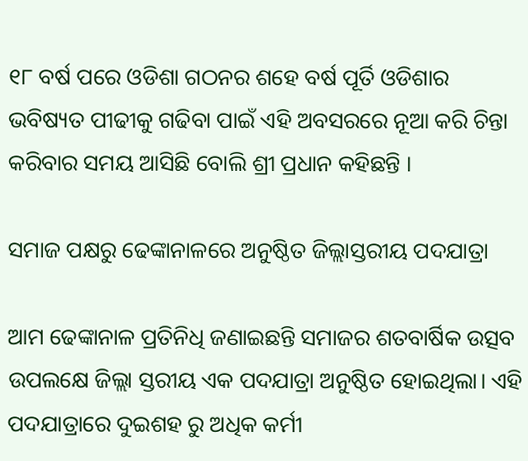୧୮ ବର୍ଷ ପରେ ଓଡିଶା ଗଠନର ଶହେ ବର୍ଷ ପୂର୍ତି ଓଡିଶାର ଭବିଷ୍ୟତ ପୀଢୀକୁ ଗଢିବା ପାଇଁ ଏହି ଅବସରରେ ନୂଆ କରି ଚିନ୍ତା କରିବାର ସମୟ ଆସିଛି ବୋଲି ଶ୍ରୀ ପ୍ରଧାନ କହିଛନ୍ତି ।

ସମାଜ ପକ୍ଷରୁ ଢେଙ୍କାନାଳରେ ଅନୁଷ୍ଠିତ ଜିଲ୍ଲାସ୍ତରୀୟ ପଦଯାତ୍ରା

ଆମ ଢେଙ୍କାନାଳ ପ୍ରତିନିଧି ଜଣାଇଛନ୍ତି ସମାଜର ଶତବାର୍ଷିକ ଉତ୍ସବ ଉପଲକ୍ଷେ ଜିଲ୍ଲା ସ୍ତରୀୟ ଏକ ପଦଯାତ୍ରା ଅନୁଷ୍ଠିତ ହୋଇଥିଲା। ଏହି ପଦଯାତ୍ରାରେ ଦୁଇଶହ ରୁ ଅଧିକ କର୍ମୀ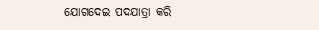ଯୋଗଦେଇ ପଦଯାତ୍ରା କରି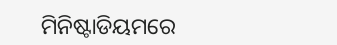ମିନିଷ୍ଟାଡିୟମରେ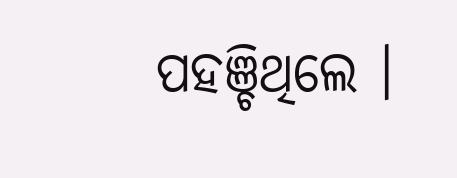ପହଞ୍ଚିଥିଲେ ।